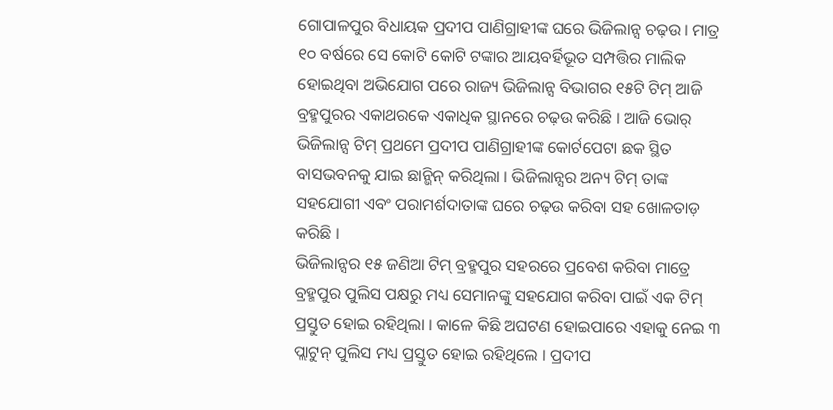ଗୋପାଳପୁର ବିଧାୟକ ପ୍ରଦୀପ ପାଣିଗ୍ରାହୀଙ୍କ ଘରେ ଭିଜିଲାନ୍ସ ଚଢ଼ଉ । ମାତ୍ର ୧୦ ବର୍ଷରେ ସେ କୋଟି କୋଟି ଟଙ୍କାର ଆୟବର୍ହିଭୂତ ସମ୍ପତ୍ତିର ମାଲିକ ହୋଇଥିବା ଅଭିଯୋଗ ପରେ ରାଜ୍ୟ ଭିଜିଲାନ୍ସ ବିଭାଗର ୧୫ଟି ଟିମ୍ ଆଜି ବ୍ରହ୍ମପୁରର ଏକାଥରକେ ଏକାଧିକ ସ୍ଥାନରେ ଚଢ଼ଉ କରିଛି । ଆଜି ଭୋର୍ ଭିଜିଲାନ୍ସ ଟିମ୍ ପ୍ରଥମେ ପ୍ରଦୀପ ପାଣିଗ୍ରାହୀଙ୍କ କୋର୍ଟପେଟା ଛକ ସ୍ଥିତ ବାସଭବନକୁ ଯାଇ ଛାନ୍ଭିନ୍ କରିଥିଲା । ଭିଜିଲାନ୍ସର ଅନ୍ୟ ଟିମ୍ ତାଙ୍କ ସହଯୋଗୀ ଏବଂ ପରାମର୍ଶଦାତାଙ୍କ ଘରେ ଚଢ଼ଉ କରିବା ସହ ଖୋଳତାଡ଼ କରିଛି ।
ଭିଜିଲାନ୍ସର ୧୫ ଜଣିଆ ଟିମ୍ ବ୍ରହ୍ମପୁର ସହରରେ ପ୍ରବେଶ କରିବା ମାତ୍ରେ ବ୍ରହ୍ମପୁର ପୁଲିସ ପକ୍ଷରୁ ମଧ୍ୟ ସେମାନଙ୍କୁ ସହଯୋଗ କରିବା ପାଇଁ ଏକ ଟିମ୍ ପ୍ରସ୍ତୁତ ହୋଇ ରହିଥିଲା । କାଳେ କିଛି ଅଘଟଣ ହୋଇପାରେ ଏହାକୁ ନେଇ ୩ ପ୍ଲାଟୁନ୍ ପୁଲିସ ମଧ୍ୟ ପ୍ରସ୍ତୁତ ହୋଇ ରହିଥିଲେ । ପ୍ରଦୀପ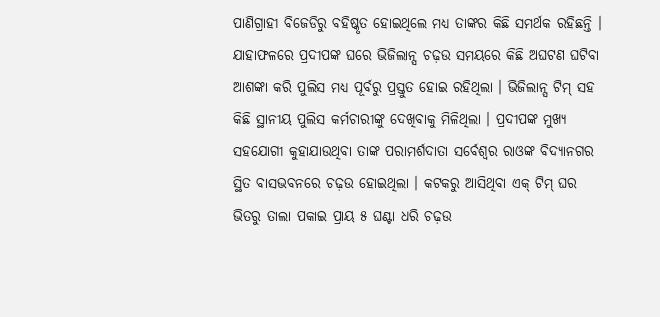ପାଣିଗ୍ରାହୀ ବିଜେଡିରୁ ବହିଷ୍କୃତ ହୋଇଥିଲେ ମଧ୍ୟ ତାଙ୍କର କିଛି ସମର୍ଥକ ରହିଛନ୍ତି । ଯାହାଫଳରେ ପ୍ରଦୀପଙ୍କ ଘରେ ଭିଜିଲାନ୍ସ ଚଢ଼ଉ ସମୟରେ କିଛି ଅଘଟଣ ଘଟିବା ଆଶଙ୍କା କରି ପୁଲିସ ମଧ୍ୟ ପୂର୍ବରୁ ପ୍ରସ୍ତୁତ ହୋଇ ରହିଥିଲା । ଭିଜିଲାନ୍ସ ଟିମ୍ ସହ କିଛି ସ୍ଥାନୀୟ ପୁଲିସ କର୍ମଚାରୀଙ୍କୁ ଦେଖିବାକୁ ମିଳିଥିଲା । ପ୍ରଦୀପଙ୍କ ମୁଖ୍ୟ ସହଯୋଗୀ କୁହାଯାଉଥିବା ତାଙ୍କ ପରାମର୍ଶଦାତା ସର୍ବେଶ୍ୱର ରାଓଙ୍କ ବିଦ୍ୟାନଗର ସ୍ଥିତ ବାସଭବନରେ ଚଢ଼ଉ ହୋଇଥିଲା । କଟକରୁ ଆସିଥିବା ଏକ୍ ଟିମ୍ ଘର ଭିତରୁ ତାଲା ପକାଇ ପ୍ରାୟ ୫ ଘଣ୍ଟା ଧରି ଚଢ଼ଉ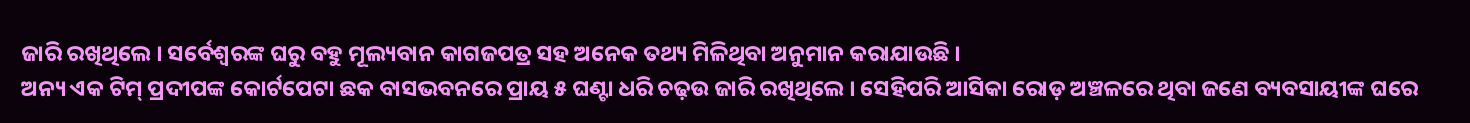ଜାରି ରଖିଥିଲେ । ସର୍ବେଶ୍ୱରଙ୍କ ଘରୁ ବହୁ ମୂଲ୍ୟବାନ କାଗଜପତ୍ର ସହ ଅନେକ ତଥ୍ୟ ମିଳିଥିବା ଅନୁମାନ କରାଯାଉଛି ।
ଅନ୍ୟ ଏକ ଟିମ୍ ପ୍ରଦୀପଙ୍କ କୋର୍ଟପେଟା ଛକ ବାସଭବନରେ ପ୍ରାୟ ୫ ଘଣ୍ଟା ଧରି ଚଢ଼ଉ ଜାରି ରଖିଥିଲେ । ସେହିପରି ଆସିକା ରୋଡ଼ ଅଞ୍ଚଳରେ ଥିବା ଜଣେ ବ୍ୟବସାୟୀଙ୍କ ଘରେ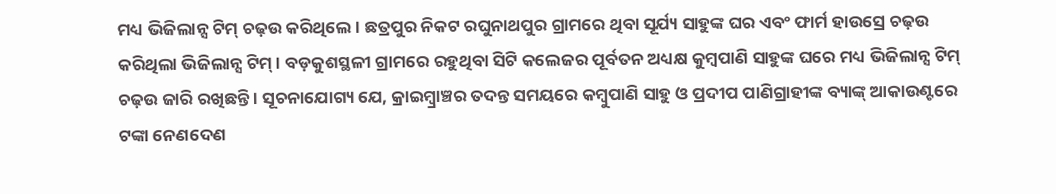ମଧ୍ୟ ଭିଜିଲାନ୍ସ ଟିମ୍ ଚଢ଼ଉ କରିଥିଲେ । ଛତ୍ରପୁର ନିକଟ ରଘୁନାଥପୁର ଗ୍ରାମରେ ଥିବା ସୂର୍ଯ୍ୟ ସାହୁଙ୍କ ଘର ଏବଂ ଫାର୍ମ ହାଉସ୍ରେ ଚଢ଼ଉ କରିଥିଲା ଭିଜିଲାନ୍ସ ଟିମ୍ । ବଡ଼କୁଶସ୍ଥଳୀ ଗ୍ରାମରେ ରହୁଥିବା ସିଟି କଲେଜର ପୂର୍ବତନ ଅଧ୍ୟକ୍ଷ କୁମ୍ବପାଣି ସାହୁଙ୍କ ଘରେ ମଧ୍ୟ ଭିଜିଲାନ୍ସ ଟିମ୍ ଚଢ଼ଉ ଜାରି ରଖିଛନ୍ତି । ସୂଚନାଯୋଗ୍ୟ ଯେ, କ୍ରାଇମ୍ବ୍ରାଞ୍ଚର ତଦନ୍ତ ସମୟରେ କମ୍ବୁପାଣି ସାହୁ ଓ ପ୍ରଦୀପ ପାଣିଗ୍ରାହୀଙ୍କ ବ୍ୟାଙ୍କ୍ ଆକାଉଣ୍ଟରେ ଟଙ୍କା ନେଣଦେଣ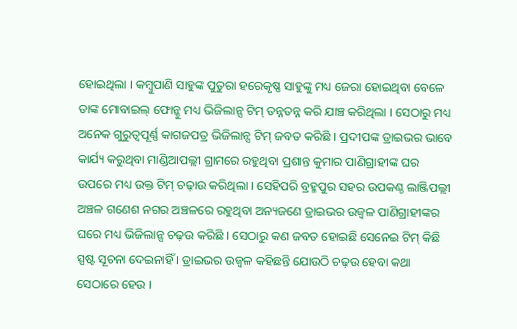ହୋଇଥିଲା । କମ୍ବୁପାଣି ସାହୁଙ୍କ ପୁତୁରା ହରେକୃଷ୍ଣ ସାହୁଙ୍କୁ ମଧ୍ୟ ଜେରା ହୋଇଥିବା ବେଳେ ତାଙ୍କ ମୋବାଇଲ୍ ଫୋନ୍କୁ ମଧ୍ୟ ଭିଜିଲାନ୍ସ ଟିମ୍ ତନ୍ନତନ୍ନ କରି ଯାଞ୍ଚ କରିଥିଲା । ସେଠାରୁ ମଧ୍ୟ ଅନେକ ଗୁରୁତ୍ୱପୂର୍ଣ୍ଣ କାଗଜପତ୍ର ଭିଜିଲାନ୍ସ ଟିମ୍ ଜବତ କରିଛି । ପ୍ରଦୀପଙ୍କ ଡ୍ରାଇଭର ଭାବେ କାର୍ଯ୍ୟ କରୁଥିବା ମାଣ୍ଡିଆପଲ୍ଲୀ ଗ୍ରାମରେ ରହୁଥିବା ପ୍ରଶାନ୍ତ କୁମାର ପାଣିଗ୍ରାହୀଙ୍କ ଘର ଉପରେ ମଧ୍ୟ ଉକ୍ତ ଟିମ୍ ଚଢ଼ାଉ କରିଥିଲା । ସେହିପରି ବ୍ରହ୍ମପୁର ସହର ଉପକଣ୍ଠ ଲାଞ୍ଜିପଲ୍ଲୀ ଅଞ୍ଚଳ ଗଣେଶ ନଗର ଅଞ୍ଚଳରେ ରହୁଥିବା ଅନ୍ୟଜଣେ ଡ୍ରାଇଭର ଉଜ୍ୱଳ ପାଣିଗ୍ରାହୀଙ୍କର ଘରେ ମଧ୍ୟ ଭିଜିଲାନ୍ସ ଚଢ଼ଉ କରିଛି । ସେଠାରୁ କଣ ଜବତ ହୋଇଛି ସେନେଇ ଟିମ୍ କିଛି ସ୍ପଷ୍ଟ ସୂଚନା ଦେଇନାହିଁ । ଡ୍ରାଇଭର ଉଜ୍ୱଳ କହିଛନ୍ତି ଯୋଉଠି ଚଢ଼ଉ ହେବା କଥା ସେଠାରେ ହେଉ ।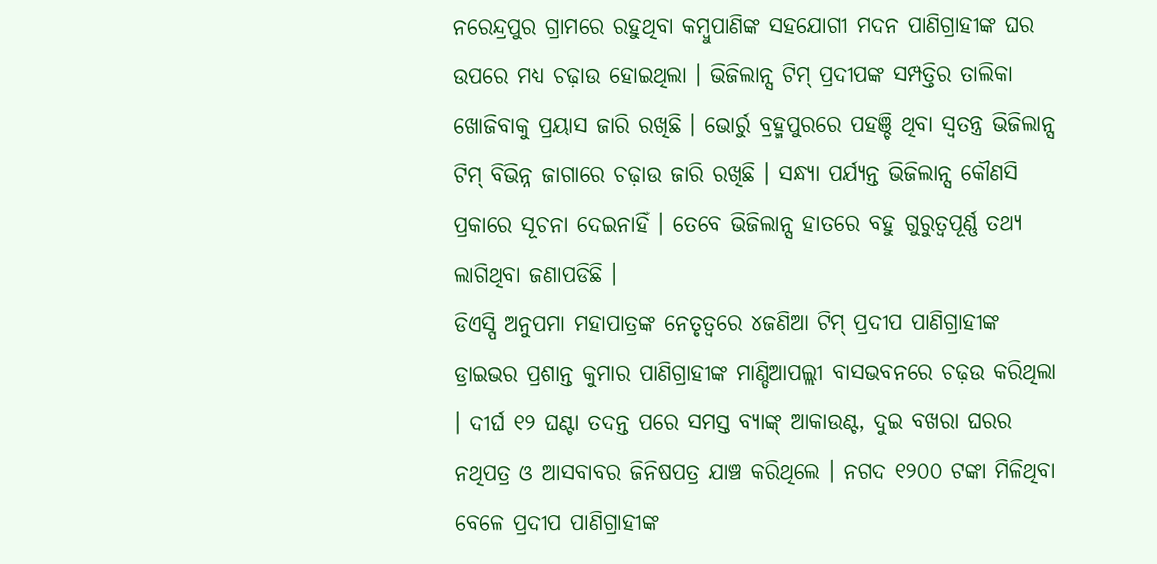ନରେନ୍ଦ୍ରପୁର ଗ୍ରାମରେ ରହୁଥିବା କମ୍ବୁପାଣିଙ୍କ ସହଯୋଗୀ ମଦନ ପାଣିଗ୍ରାହୀଙ୍କ ଘର ଉପରେ ମଧ୍ୟ ଚଢ଼ାଉ ହୋଇଥିଲା । ଭିଜିଲାନ୍ସ ଟିମ୍ ପ୍ରଦୀପଙ୍କ ସମ୍ପତ୍ତିର ତାଲିକା ଖୋଜିବାକୁ ପ୍ରୟାସ ଜାରି ରଖିଛି । ଭୋର୍ରୁ ବ୍ରହ୍ମପୁରରେ ପହଞ୍ଚି ଥିବା ସ୍ୱତନ୍ତ୍ର ଭିଜିଲାନ୍ସ ଟିମ୍ ବିଭିନ୍ନ ଜାଗାରେ ଚଢ଼ାଉ ଜାରି ରଖିଛି । ସନ୍ଧ୍ୟା ପର୍ଯ୍ୟନ୍ତ ଭିଜିଲାନ୍ସ କୌଣସି ପ୍ରକାରେ ସୂଚନା ଦେଇନାହିଁ । ତେବେ ଭିଜିଲାନ୍ସ ହାତରେ ବହୁ ଗୁରୁତ୍ୱପୂର୍ଣ୍ଣ ତଥ୍ୟ ଲାଗିଥିବା ଜଣାପଡିଛି ।
ଡିଏସ୍ପି ଅନୁପମା ମହାପାତ୍ରଙ୍କ ନେତୃତ୍ୱରେ ୪ଜଣିଆ ଟିମ୍ ପ୍ରଦୀପ ପାଣିଗ୍ରାହୀଙ୍କ ଡ୍ରାଇଭର ପ୍ରଶାନ୍ତ କୁମାର ପାଣିଗ୍ରାହୀଙ୍କ ମାଣ୍ଡିଆପଲ୍ଲୀ ବାସଭବନରେ ଚଢ଼ଉ କରିଥିଲା । ଦୀର୍ଘ ୧୨ ଘଣ୍ଟା ତଦନ୍ତ ପରେ ସମସ୍ତ ବ୍ୟାଙ୍କ୍ ଆକାଉଣ୍ଟ, ଦୁଇ ବଖରା ଘରର ନଥିପତ୍ର ଓ ଆସବାବର ଜିନିଷପତ୍ର ଯାଞ୍ଚ କରିଥିଲେ । ନଗଦ ୧୨୦୦ ଟଙ୍କା ମିଳିଥିବା ବେଳେ ପ୍ରଦୀପ ପାଣିଗ୍ରାହୀଙ୍କ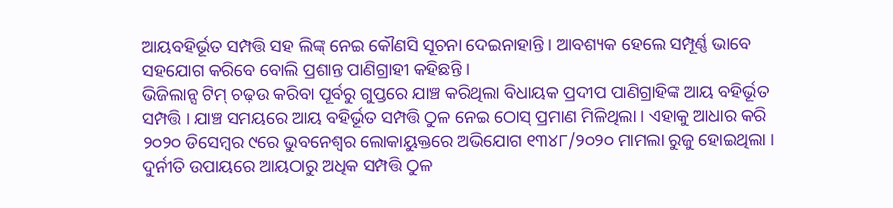ଆୟବହିର୍ଭୂତ ସମ୍ପତ୍ତି ସହ ଲିଙ୍କ୍ ନେଇ କୌଣସି ସୂଚନା ଦେଇନାହାନ୍ତି । ଆବଶ୍ୟକ ହେଲେ ସମ୍ପୂର୍ଣ୍ଣ ଭାବେ ସହଯୋଗ କରିବେ ବୋଲି ପ୍ରଶାନ୍ତ ପାଣିଗ୍ରାହୀ କହିଛନ୍ତି ।
ଭିଜିଲାନ୍ସ ଟିମ୍ ଚଢ଼ଉ କରିବା ପୂର୍ବରୁ ଗୁପ୍ତରେ ଯାଞ୍ଚ କରିଥିଲା ବିଧାୟକ ପ୍ରଦୀପ ପାଣିଗ୍ରାହିଙ୍କ ଆୟ ବହିର୍ଭୂତ ସମ୍ପତ୍ତି । ଯାଞ୍ଚ ସମୟରେ ଆୟ ବହିର୍ଭୂତ ସମ୍ପତ୍ତି ଠୁଳ ନେଇ ଠୋସ୍ ପ୍ରମାଣ ମିଳିଥିଲା । ଏହାକୁ ଆଧାର କରି ୨୦୨୦ ଡିସେମ୍ବର ୯ରେ ଭୁବନେଶ୍ୱର ଲୋକାୟୁକ୍ତରେ ଅଭିଯୋଗ ୧୩୪୮/୨୦୨୦ ମାମଲା ରୁଜୁ ହୋଇଥିଲା । ଦୁର୍ନୀତି ଉପାୟରେ ଆୟଠାରୁ ଅଧିକ ସମ୍ପତ୍ତି ଠୁଳ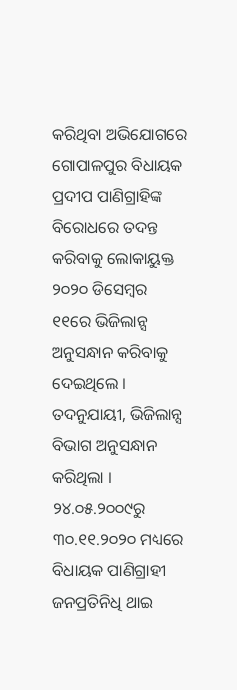କରିଥିବା ଅଭିଯୋଗରେ ଗୋପାଳପୁର ବିଧାୟକ ପ୍ରଦୀପ ପାଣିଗ୍ରାହିଙ୍କ ବିରୋଧରେ ତଦନ୍ତ କରିବାକୁ ଲୋକାୟୁକ୍ତ ୨୦୨୦ ଡିସେମ୍ବର ୧୧ରେ ଭିଜିଲାନ୍ସ ଅନୁସନ୍ଧାନ କରିବାକୁ ଦେଇଥିଲେ । ତଦନୁଯାୟୀ, ଭିଜିଲାନ୍ସ ବିଭାଗ ଅନୁସନ୍ଧାନ କରିଥିଲା । ୨୪.୦୫.୨୦୦୯ରୁ ୩୦.୧୧.୨୦୨୦ ମଧ୍ୟରେ ବିଧାୟକ ପାଣିଗ୍ରାହୀ ଜନପ୍ରତିନିଧି ଥାଇ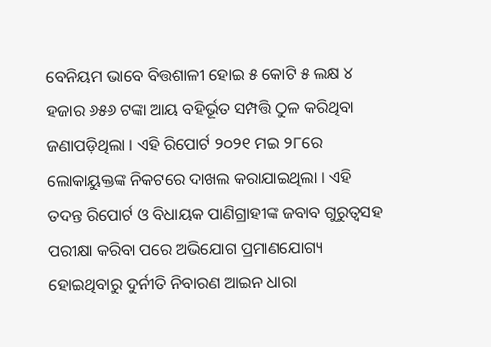ବେନିୟମ ଭାବେ ବିତ୍ତଶାଳୀ ହୋଇ ୫ କୋଟି ୫ ଲକ୍ଷ ୪ ହଜାର ୬୫୬ ଟଙ୍କା ଆୟ ବହିର୍ଭୂତ ସମ୍ପତ୍ତି ଠୁଳ କରିଥିବା ଜଣାପଡ଼ିଥିଲା । ଏହି ରିପୋର୍ଟ ୨୦୨୧ ମଇ ୨୮ରେ ଲୋକାୟୁକ୍ତଙ୍କ ନିକଟରେ ଦାଖଲ କରାଯାଇଥିଲା । ଏହି ତଦନ୍ତ ରିପୋର୍ଟ ଓ ବିଧାୟକ ପାଣିଗ୍ରାହୀଙ୍କ ଜବାବ ଗୁରୁତ୍ୱସହ ପରୀକ୍ଷା କରିବା ପରେ ଅଭିଯୋଗ ପ୍ରମାଣଯୋଗ୍ୟ ହୋଇଥିବାରୁ ଦୁର୍ନୀତି ନିବାରଣ ଆଇନ ଧାରା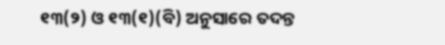୧୩(୨) ଓ ୧୩(୧)(ବି) ଅନୁସାରେ ତଦନ୍ତ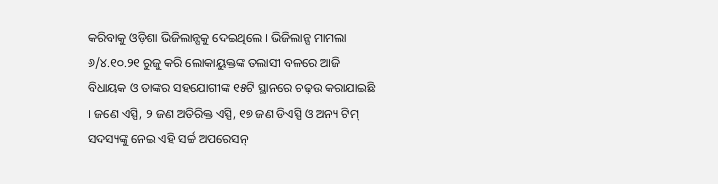କରିବାକୁ ଓଡ଼ିଶା ଭିଜିଲାନ୍ସକୁ ଦେଇଥିଲେ । ଭିଜିଲାନ୍ସ ମାମଲା ୬/୪.୧୦.୨୧ ରୁଜୁ କରି ଲୋକାୟୁକ୍ତଙ୍କ ତଲାସୀ ବଳରେ ଆଜି ବିଧାୟକ ଓ ତାଙ୍କର ସହଯୋଗୀଙ୍କ ୧୫ଟି ସ୍ଥାନରେ ଚଢ଼ଉ କରାଯାଇଛି । ଜଣେ ଏସ୍ପି, ୨ ଜଣ ଅତିରିକ୍ତ ଏସ୍ପି, ୧୭ ଜଣ ଡିଏସ୍ପି ଓ ଅନ୍ୟ ଟିମ୍ ସଦସ୍ୟଙ୍କୁ ନେଇ ଏହି ସର୍ଚ୍ଚ ଅପରେସନ୍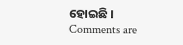ହୋଇଛି ।
Comments are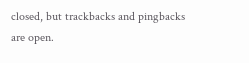closed, but trackbacks and pingbacks are open.